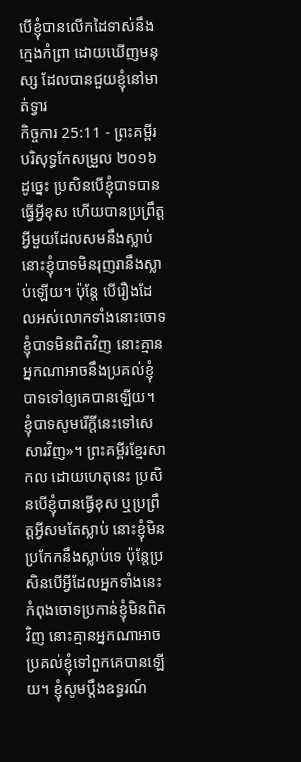បើខ្ញុំបានលើកដៃទាស់នឹងក្មេងកំព្រា ដោយឃើញមនុស្ស ដែលបានជួយខ្ញុំនៅមាត់ទ្វារ
កិច្ចការ 25:11 - ព្រះគម្ពីរបរិសុទ្ធកែសម្រួល ២០១៦ ដូច្នេះ ប្រសិនបើខ្ញុំបាទបានធ្វើអ្វីខុស ហើយបានប្រព្រឹត្តអ្វីមួយដែលសមនឹងស្លាប់ នោះខ្ញុំបាទមិនរុញរានឹងស្លាប់ឡើយ។ ប៉ុន្ដែ បើរឿងដែលអស់លោកទាំងនោះចោទខ្ញុំបាទមិនពិតវិញ នោះគ្មានអ្នកណាអាចនឹងប្រគល់ខ្ញុំបាទទៅឲ្យគេបានឡើយ។ ខ្ញុំបាទសូមរើក្តីនេះទៅសេសារវិញ»។ ព្រះគម្ពីរខ្មែរសាកល ដោយហេតុនេះ ប្រសិនបើខ្ញុំបានធ្វើខុស ឬប្រព្រឹត្តអ្វីសមតែស្លាប់ នោះខ្ញុំមិនប្រកែកនឹងស្លាប់ទេ ប៉ុន្តែប្រសិនបើអ្វីដែលអ្នកទាំងនេះកំពុងចោទប្រកាន់ខ្ញុំមិនពិតវិញ នោះគ្មានអ្នកណាអាចប្រគល់ខ្ញុំទៅពួកគេបានឡើយ។ ខ្ញុំសូមប្ដឹងឧទ្ធរណ៍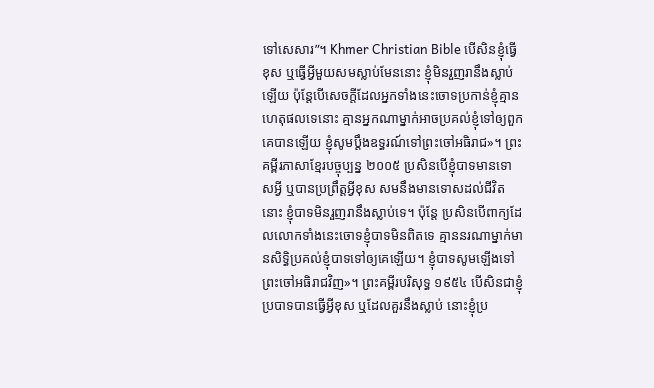ទៅសេសារ”។ Khmer Christian Bible បើសិនខ្ញុំធ្វើខុស ឬធ្វើអ្វីមួយសមស្លាប់មែននោះ ខ្ញុំមិនរួញរានឹងស្លាប់ឡើយ ប៉ុន្ដែបើសេចក្ដីដែលអ្នកទាំងនេះចោទប្រកាន់ខ្ញុំគ្មានហេតុផលទេនោះ គ្មានអ្នកណាម្នាក់អាចប្រគល់ខ្ញុំទៅឲ្យពួកគេបានឡើយ ខ្ញុំសូមប្ដឹងឧទ្ធរណ៍ទៅព្រះចៅអធិរាជ»។ ព្រះគម្ពីរភាសាខ្មែរបច្ចុប្បន្ន ២០០៥ ប្រសិនបើខ្ញុំបាទមានទោសអ្វី ឬបានប្រព្រឹត្តអ្វីខុស សមនឹងមានទោសដល់ជីវិតនោះ ខ្ញុំបាទមិនរួញរានឹងស្លាប់ទេ។ ប៉ុន្តែ ប្រសិនបើពាក្យដែលលោកទាំងនេះចោទខ្ញុំបាទមិនពិតទេ គ្មាននរណាម្នាក់មានសិទ្ធិប្រគល់ខ្ញុំបាទទៅឲ្យគេឡើយ។ ខ្ញុំបាទសូមឡើងទៅព្រះចៅអធិរាជវិញ»។ ព្រះគម្ពីរបរិសុទ្ធ ១៩៥៤ បើសិនជាខ្ញុំប្របាទបានធ្វើអ្វីខុស ឬដែលគួរនឹងស្លាប់ នោះខ្ញុំប្រ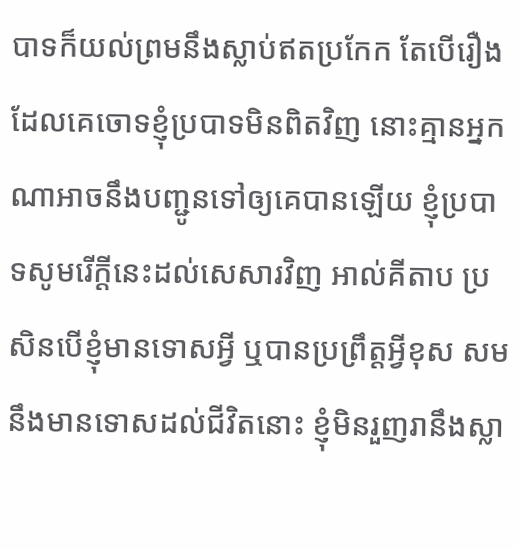បាទក៏យល់ព្រមនឹងស្លាប់ឥតប្រកែក តែបើរឿងដែលគេចោទខ្ញុំប្របាទមិនពិតវិញ នោះគ្មានអ្នកណាអាចនឹងបញ្ជូនទៅឲ្យគេបានឡើយ ខ្ញុំប្របាទសូមរើក្តីនេះដល់សេសារវិញ អាល់គីតាប ប្រសិនបើខ្ញុំមានទោសអ្វី ឬបានប្រព្រឹត្ដអ្វីខុស សមនឹងមានទោសដល់ជីវិតនោះ ខ្ញុំមិនរួញរានឹងស្លា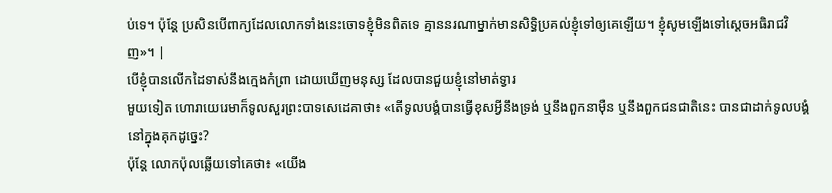ប់ទេ។ ប៉ុន្ដែ ប្រសិនបើពាក្យដែលលោកទាំងនេះចោទខ្ញុំមិនពិតទេ គ្មាននរណាម្នាក់មានសិទ្ធិប្រគល់ខ្ញុំទៅឲ្យគេឡើយ។ ខ្ញុំសូមឡើងទៅស្តេចអធិរាជវិញ»។ |
បើខ្ញុំបានលើកដៃទាស់នឹងក្មេងកំព្រា ដោយឃើញមនុស្ស ដែលបានជួយខ្ញុំនៅមាត់ទ្វារ
មួយទៀត ហោរាយេរេមាក៏ទូលសួរព្រះបាទសេដេគាថា៖ «តើទូលបង្គំបានធ្វើខុសអ្វីនឹងទ្រង់ ឬនឹងពួកនាម៉ឺន ឬនឹងពួកជនជាតិនេះ បានជាដាក់ទូលបង្គំនៅក្នុងគុកដូច្នេះ?
ប៉ុន្តែ លោកប៉ុលឆ្លើយទៅគេថា៖ «យើង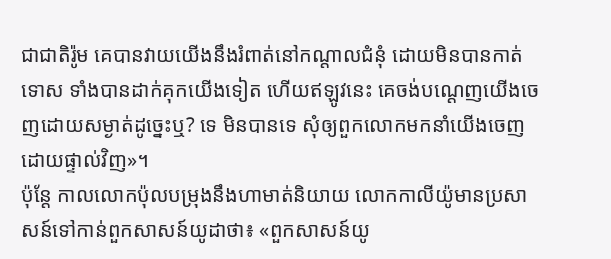ជាជាតិរ៉ូម គេបានវាយយើងនឹងរំពាត់នៅកណ្តាលជំនុំ ដោយមិនបានកាត់ទោស ទាំងបានដាក់គុកយើងទៀត ហើយឥឡូវនេះ គេចង់បណ្ដេញយើងចេញដោយសម្ងាត់ដូច្នេះឬ? ទេ មិនបានទេ សុំឲ្យពួកលោកមកនាំយើងចេញដោយផ្ទាល់វិញ»។
ប៉ុន្ដែ កាលលោកប៉ុលបម្រុងនឹងហាមាត់និយាយ លោកកាលីយ៉ូមានប្រសាសន៍ទៅកាន់ពួកសាសន៍យូដាថា៖ «ពួកសាសន៍យូ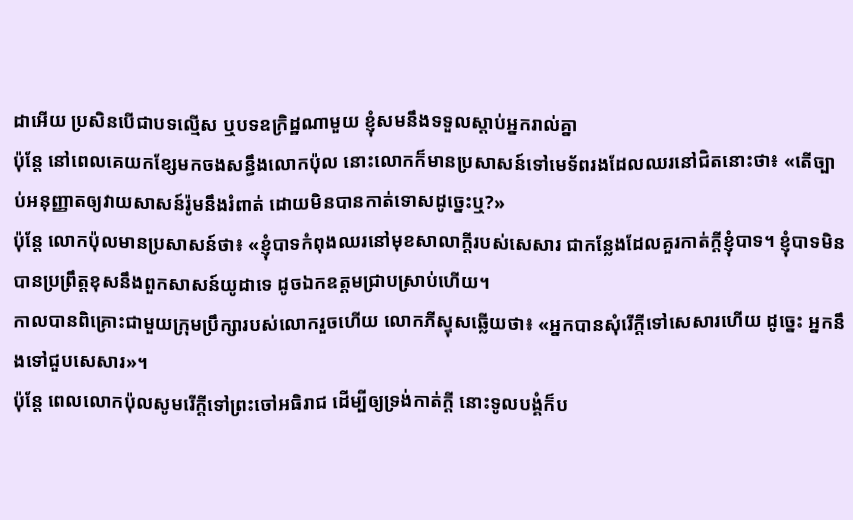ដាអើយ ប្រសិនបើជាបទល្មើស ឬបទឧក្រិដ្ឋណាមួយ ខ្ញុំសមនឹងទទួលស្តាប់អ្នករាល់គ្នា
ប៉ុន្តែ នៅពេលគេយកខ្សែមកចងសន្ធឹងលោកប៉ុល នោះលោកក៏មានប្រសាសន៍ទៅមេទ័ពរងដែលឈរនៅជិតនោះថា៖ «តើច្បាប់អនុញ្ញាតឲ្យវាយសាសន៍រ៉ូមនឹងរំពាត់ ដោយមិនបានកាត់ទោសដូច្នេះឬ?»
ប៉ុន្ដែ លោកប៉ុលមានប្រសាសន៍ថា៖ «ខ្ញុំបាទកំពុងឈរនៅមុខសាលាក្តីរបស់សេសារ ជាកន្លែងដែលគួរកាត់ក្ដីខ្ញុំបាទ។ ខ្ញុំបាទមិនបានប្រព្រឹត្តខុសនឹងពួកសាសន៍យូដាទេ ដូចឯកឧត្តមជ្រាបស្រាប់ហើយ។
កាលបានពិគ្រោះជាមួយក្រុមប្រឹក្សារបស់លោករួចហើយ លោកភីស្ទុសឆ្លើយថា៖ «អ្នកបានសុំរើក្តីទៅសេសារហើយ ដូច្នេះ អ្នកនឹងទៅជួបសេសារ»។
ប៉ុន្ដែ ពេលលោកប៉ុលសូមរើក្តីទៅព្រះចៅអធិរាជ ដើម្បីឲ្យទ្រង់កាត់ក្តី នោះទូលបង្គំក៏ប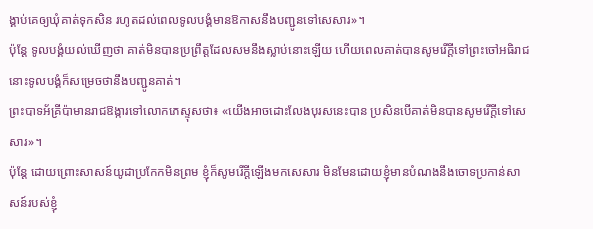ង្គាប់គេឲ្យឃុំគាត់ទុកសិន រហូតដល់ពេលទូលបង្គំមានឱកាសនឹងបញ្ជូនទៅសេសារ»។
ប៉ុន្ដែ ទូលបង្គំយល់ឃើញថា គាត់មិនបានប្រព្រឹត្តដែលសមនឹងស្លាប់នោះឡើយ ហើយពេលគាត់បានសូមរើក្តីទៅព្រះចៅអធិរាជ នោះទូលបង្គំក៏សម្រេចថានឹងបញ្ជូនគាត់។
ព្រះបាទអ័គ្រីប៉ាមានរាជឱង្ការទៅលោកភេស្ទុសថា៖ «យើងអាចដោះលែងបុរសនេះបាន ប្រសិនបើគាត់មិនបានសូមរើក្តីទៅសេសារ»។
ប៉ុន្តែ ដោយព្រោះសាសន៍យូដាប្រកែកមិនព្រម ខ្ញុំក៏សូមរើក្តីឡើងមកសេសារ មិនមែនដោយខ្ញុំមានបំណងនឹងចោទប្រកាន់សាសន៍របស់ខ្ញុំ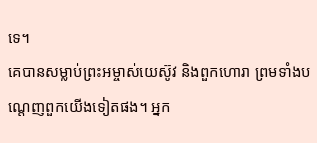ទេ។
គេបានសម្លាប់ព្រះអម្ចាស់យេស៊ូវ និងពួកហោរា ព្រមទាំងបណ្តេញពួកយើងទៀតផង។ អ្នក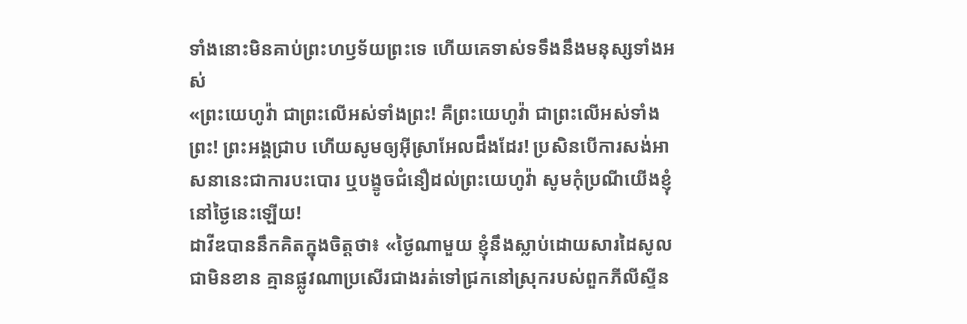ទាំងនោះមិនគាប់ព្រះហឫទ័យព្រះទេ ហើយគេទាស់ទទឹងនឹងមនុស្សទាំងអស់
«ព្រះយេហូវ៉ា ជាព្រះលើអស់ទាំងព្រះ! គឺព្រះយេហូវ៉ា ជាព្រះលើអស់ទាំងព្រះ! ព្រះអង្គជ្រាប ហើយសូមឲ្យអ៊ីស្រាអែលដឹងដែរ! ប្រសិនបើការសង់អាសនានេះជាការបះបោរ ឬបង្ខូចជំនឿដល់ព្រះយេហូវ៉ា សូមកុំប្រណីយើងខ្ញុំនៅថ្ងៃនេះឡើយ!
ដាវីឌបាននឹកគិតក្នុងចិត្តថា៖ «ថ្ងៃណាមួយ ខ្ញុំនឹងស្លាប់ដោយសារដៃសូលជាមិនខាន គ្មានផ្លូវណាប្រសើរជាងរត់ទៅជ្រកនៅស្រុករបស់ពួកភីលីស្ទីន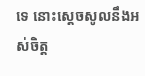ទេ នោះស្ដេចសូលនឹងអស់ចិត្ត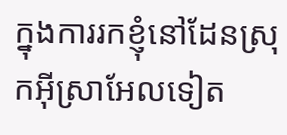ក្នុងការរកខ្ញុំនៅដែនស្រុកអ៊ីស្រាអែលទៀត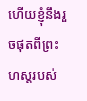ហើយខ្ញុំនឹងរួចផុតពីព្រះហស្តរបស់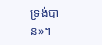ទ្រង់បាន»។